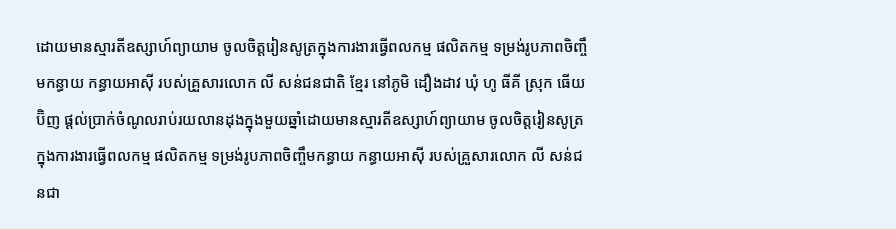ដោយមានស្មារតីឧស្សាហ៍ព្យាយាម ចូលចិត្តរៀនសូត្រក្នុងការងារធ្វើពលកម្ម ផលិតកម្ម ទម្រង់រូបភាពចិញ្ចឹមកន្ធាយ កន្ធាយអាស៊ី របស់គ្រួសារលោក លី សន់ជនជាតិ ខ្មែរ នៅភូមិ ដឿងដាវ ឃុំ ហូ ធីគី ស្រុក ធើយប៊ិញ ផ្តល់ប្រាក់ចំណូលរាប់រយលានដុងក្នុងមួយឆ្នាំដោយមានស្មារតីឧស្សាហ៍ព្យាយាម ចូលចិត្តរៀនសូត្រក្នុងការងារធ្វើពលកម្ម ផលិតកម្ម ទម្រង់រូបភាពចិញ្ចឹមកន្ធាយ កន្ធាយអាស៊ី របស់គ្រួសារលោក លី សន់ជនជា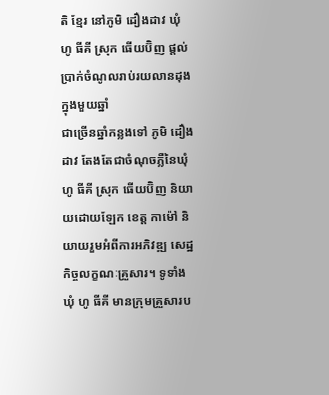តិ ខ្មែរ នៅភូមិ ដឿងដាវ ឃុំ ហូ ធីគី ស្រុក ធើយប៊ិញ ផ្តល់ប្រាក់ចំណូលរាប់រយលានដុងក្នុងមួយឆ្នាំ
ជាច្រើនឆ្នាំកន្លងទៅ ភូមិ ដឿងដាវ តែងតែជាចំណុចភ្លឺនៃឃុំ ហូ ធីគី ស្រុក ធើយប៊ិញ និយាយដោយឡែក ខេត្ត កាម៉ៅ និយាយរួមអំពីការអភិវឌ្ឍ សេដ្ឋកិច្ចលក្ខណៈគ្រួសារ។ ទូទាំងឃុំ ហូ ធីគី មានក្រុមគ្រួសារប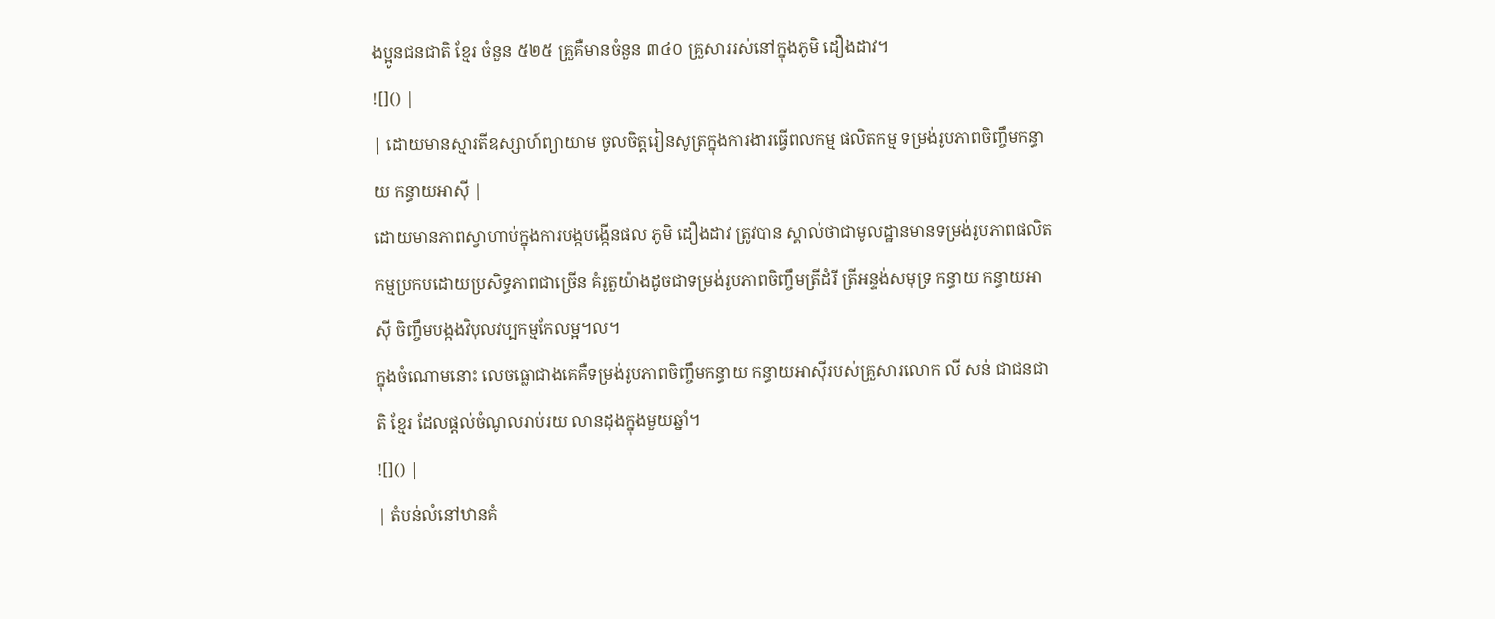ងប្អូនជនជាតិ ខ្មែរ ចំនួន ៥២៥ គ្រួគឺមានចំនួន ៣៤០ គ្រួសាររស់នៅក្នុងភូមិ ដឿងដាវ។
![]() |
| ដោយមានស្មារតីឧស្សាហ៍ព្យាយាម ចូលចិត្តរៀនសូត្រក្នុងការងារធ្វើពលកម្ម ផលិតកម្ម ទម្រង់រូបភាពចិញ្ចឹមកន្ធាយ កន្ធាយអាស៊ី |
ដោយមានភាពស្វាហាប់ក្នុងការបង្កបង្កើនផល ភូមិ ដឿងដាវ ត្រូវបាន ស្គាល់ថាជាមូលដ្ឋានមានទម្រង់រូបភាពផលិតកម្មប្រកបដោយប្រសិទ្ធភាពជាច្រើន គំរូតួយ៉ាងដូចជាទម្រង់រូបភាពចិញ្ចឹមត្រីដំរី ត្រីអន្ទង់សមុទ្រ កន្ធាយ កន្ធាយអាស៊ី ចិញ្ចឹមបង្កងវិបុលវប្បកម្មកែលម្អ។ល។
ក្នុងចំណោមនោះ លេចធ្លោជាងគេគឺទម្រង់រូបភាពចិញ្ចឹមកន្ធាយ កន្ធាយអាស៊ីរបស់គ្រួសារលោក លី សន់ ជាជនជាតិ ខ្មែរ ដែលផ្តល់ចំណូលរាប់រយ លានដុងក្នុងមួយឆ្នាំ។
![]() |
| តំបន់លំនៅឋានគំ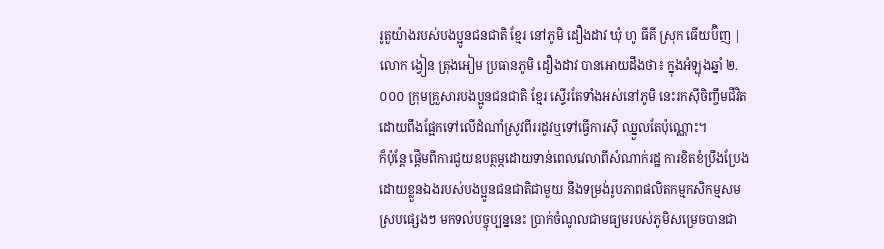រូតួយ៉ាងរបស់បងប្អូនជនជាតិ ខ្មែរ នៅភូមិ ដឿងដាវ ឃុំ ហូ ធីគី ស្រុក ធើយប៊ិញ |
លោក ង្វៀន ត្រុងអៀម ប្រធានភូមិ ដឿងដាវ បានអោយដឹងថា៖ ក្នុងអំឡុងឆ្នាំ ២.០០០ ក្រុមគ្រួសារបងប្អូនជនជាតិ ខ្មែរ ស្ទើរតែទាំងអស់នៅភូមិ នេះរកស៊ីចិញ្ចឹមជីវិតដោយពឹងផ្អែកទៅលើដំណាំស្រូវពីររដូវឬទៅធ្វើការស៊ី ឈ្នួលតែប៉ុណ្ណោះ។
ក៏ប៉ុន្តែ ផ្តើមពីការជួយឧបត្ថម្ភដោយទាន់ពេលវេលាពីសំណាក់រដ្ឋ ការខិតខំប្រឹងប្រែងដោយខ្លួនឯងរបស់បងប្អូនជនជាតិជាមួយ នឹងទម្រង់រូបភាពផលិតកម្មកសិកម្មសមស្របផ្សេងៗ មកទល់បច្ចុប្បន្ននេះ ប្រាក់ចំណូលជាមធ្យមរបស់ភូមិសម្រេចបានជា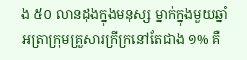ង ៥០ លានដុងក្នុងមនុស្ស ម្នាក់ក្នុងមួយឆ្នាំ អត្រាក្រុមគ្រួសារក្រីក្រនៅតែជាង ១% គឺ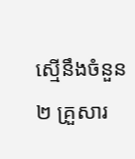ស្មើនឹងចំនួន ២ គ្រួសារ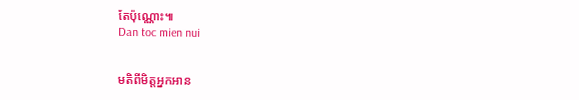តែប៉ុណ្ណោះ៕
Dan toc mien nui


មតិពីមិត្តអ្នកអាន